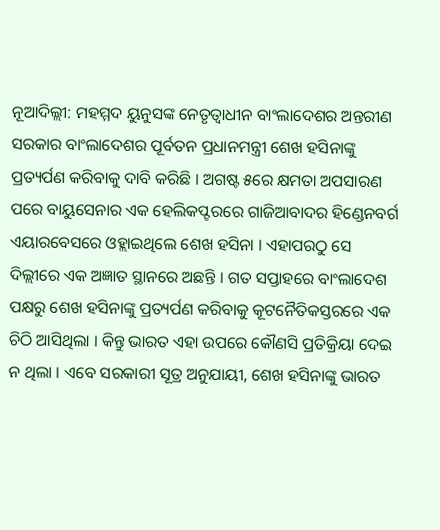ନୂଆଦିଲ୍ଲୀ: ମହମ୍ମଦ ୟୁନୁସଙ୍କ ନେତୃତ୍ୱାଧୀନ ବାଂଲାଦେଶର ଅନ୍ତରୀଣ ସରକାର ବାଂଲାଦେଶର ପୂର୍ବତନ ପ୍ରଧାନମନ୍ତ୍ରୀ ଶେଖ ହସିନାଙ୍କୁ ପ୍ରତ୍ୟର୍ପଣ କରିବାକୁ ଦାବି କରିଛି । ଅଗଷ୍ଟ ୫ରେ କ୍ଷମତା ଅପସାରଣ ପରେ ବାୟୁସେନାର ଏକ ହେଲିକପ୍ଟରରେ ଗାଜିଆବାଦର ହିଣ୍ଡେନବର୍ଗ ଏୟାରବେସରେ ଓହ୍ଲାଇଥିଲେ ଶେଖ ହସିନା । ଏହାପରଠୁ ସେ ଦିଲ୍ଲୀରେ ଏକ ଅଜ୍ଞାତ ସ୍ଥାନରେ ଅଛନ୍ତି । ଗତ ସପ୍ତାହରେ ବାଂଲାଦେଶ ପକ୍ଷରୁ ଶେଖ ହସିନାଙ୍କୁ ପ୍ରତ୍ୟର୍ପଣ କରିବାକୁ କୂଟନୈତିକସ୍ତରରେ ଏକ ଚିଠି ଆସିଥିଲା । କିନ୍ତୁ ଭାରତ ଏହା ଉପରେ କୌଣସି ପ୍ରତିକ୍ରିୟା ଦେଇ ନ ଥିଲା । ଏବେ ସରକାରୀ ସୂତ୍ର ଅନୁଯାୟୀ, ଶେଖ ହସିନାଙ୍କୁ ଭାରତ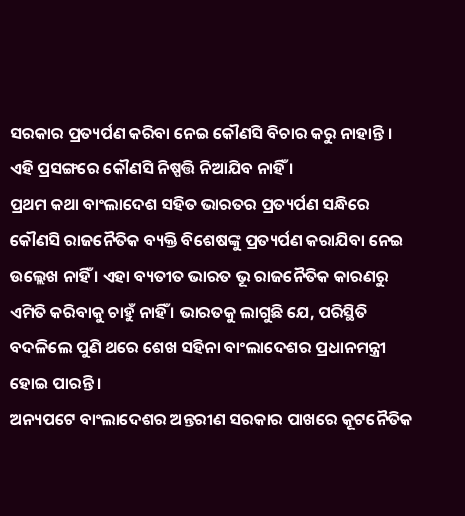ସରକାର ପ୍ରତ୍ୟର୍ପଣ କରିବା ନେଇ କୌଣସି ବିଚାର କରୁ ନାହାନ୍ତି । ଏହି ପ୍ରସଙ୍ଗରେ କୌଣସି ନିଷ୍ପତ୍ତି ନିଆଯିବ ନାହିଁ ।
ପ୍ରଥମ କଥା ବାଂଲାଦେଶ ସହିତ ଭାରତର ପ୍ରତ୍ୟର୍ପଣ ସନ୍ଧିରେ କୌଣସି ରାଜନୈତିକ ବ୍ୟକ୍ତି ବିଶେଷଙ୍କୁ ପ୍ରତ୍ୟର୍ପଣ କରାଯିବା ନେଇ ଉଲ୍ଲେଖ ନାହିଁ । ଏହା ବ୍ୟତୀତ ଭାରତ ଭୂ ରାଜନୈତିକ କାରଣରୁ ଏମିତି କରିବାକୁ ଚାହୁଁ ନାହିଁ । ଭାରତକୁ ଲାଗୁଛି ଯେ, ପରିସ୍ଥିତି ବଦଳିଲେ ପୁଣି ଥରେ ଶେଖ ସହିନା ବାଂଲାଦେଶର ପ୍ରଧାନମନ୍ତ୍ରୀ ହୋଇ ପାରନ୍ତି ।
ଅନ୍ୟପଟେ ବାଂଲାଦେଶର ଅନ୍ତରୀଣ ସରକାର ପାଖରେ କୂଟନୈତିକ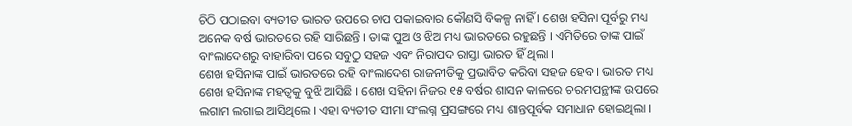ଚିଠି ପଠାଇବା ବ୍ୟତୀତ ଭାରତ ଉପରେ ଚାପ ପକାଇବାର କୌଣସି ବିକଳ୍ପ ନାହିଁ । ଶେଖ ହସିନା ପୂର୍ବରୁ ମଧ୍ୟ ଅନେକ ବର୍ଷ ଭାରତରେ ରହି ସାରିଛନ୍ତି । ତାଙ୍କ ପୁଅ ଓ ଝିଅ ମଧ୍ୟ ଭାରତରେ ରହୁଛନ୍ତି । ଏମିତିରେ ତାଙ୍କ ପାଇଁ ବାଂଲାଦେଶରୁ ବାହାରିବା ପରେ ସବୁଠୁ ସହଜ ଏବଂ ନିରାପଦ ରାସ୍ତା ଭାରତ ହିଁ ଥିଲା ।
ଶେଖ ହସିନାଙ୍କ ପାଇଁ ଭାରତରେ ରହି ବାଂଲାଦେଶ ରାଜନୀତିକୁ ପ୍ରଭାବିତ କରିବା ସହଜ ହେବ । ଭାରତ ମଧ୍ୟ ଶେଖ ହସିନାଙ୍କ ମହତ୍ୱକୁ ବୁଝି ଆସିଛି । ଶେଖ ସହିନା ନିଜର ୧୫ ବର୍ଷର ଶାସନ କାଳରେ ଚରମପନ୍ଥୀଙ୍କ ଉପରେ ଲଗାମ ଲଗାଇ ଆସିଥିଲେ । ଏହା ବ୍ୟତୀତ ସୀମା ସଂଲଗ୍ନ ପ୍ରସଙ୍ଗରେ ମଧ୍ୟ ଶାନ୍ତପୂର୍ବକ ସମାଧାନ ହୋଇଥିଲା ।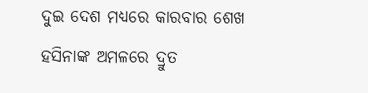ଦୁଇ ଦେଶ ମଧ୍ୟରେ କାରବାର ଶେଖ ହସିନାଙ୍କ ଅମଳରେ ଦ୍ରୁତ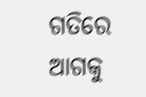ଗତିରେ ଆଗକୁ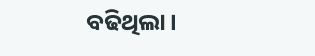ବଢିଥିଲା ।